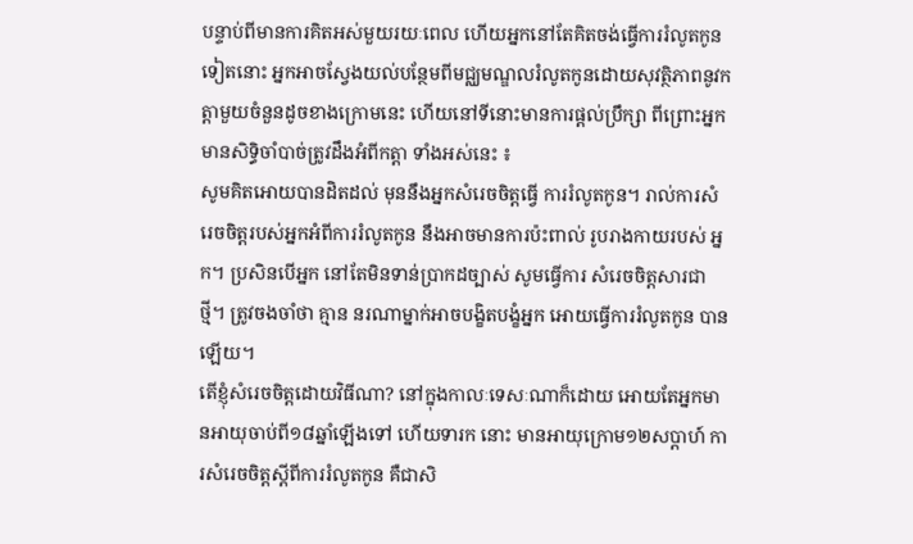បន្ទាប់ពីមានការគិតអស់មួយរយៈពេល ហើយអ្នកនៅតែគិតចង់ធ្វើការរំលូតកូនទៀតនោះ អ្នកអាចស្វែងយល់បន្ថែមពីមជ្ឈមណ្ឌលរំលូតកូនដោយសុវត្ថិភាពនូវកត្តាមួយចំនួនដូចខាងក្រោមនេះ ហើយនៅទីនោះមានការផ្តល់ប្រឹក្សា ពីព្រោះអ្នកមានសិទ្ធិចាំបាច់ត្រូវដឹងអំពីកត្ដា ទាំងអស់នេះ ៖
សូមគិតអោយបានដិតដល់ មុននឹងអ្នកសំរេចចិត្ដធ្វើ ការរំលូតកូន។ រាល់ការសំរេចចិត្ដរបស់អ្នកអំពីការរំលូតកូន នឹងអាចមានការប៉ះពាល់ រូបរាងកាយរបស់ អ្នក។ ប្រសិនបើអ្នក នៅតែមិនទាន់ប្រាកដច្បាស់ សូមធ្វើការ សំរេចចិត្តសារជាថ្មី។ ត្រូវចងចាំថា គ្មាន នរណាម្នាក់អាចបង្ខិតបង្ខំអ្នក អោយធ្វើការរំលូតកូន បានឡើយ។
តើខ្ញុំសំរេចចិត្តដោយវិធីណា? នៅក្នុងកាលៈទេសៈណាក៏ដោយ អោយតែអ្នកមានអាយុចាប់ពី១៨ឆ្នាំឡើងទៅ ហើយទារក នោះ មានអាយុក្រោម១២សប្ដាហ៍ ការសំរេចចិត្តស្ដីពីការរំលូតកូន គឺជាសិ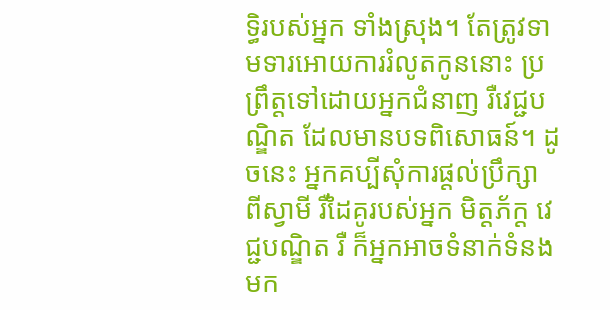ទ្ធិរបស់អ្នក ទាំងស្រុង។ តែត្រូវទាមទារអោយការរំលូតកូននោះ ប្រព្រឹត្ដទៅដោយអ្នកជំនាញ រឺវេជ្ជបណ្ឌិត ដែលមានបទពិសោធន៍។ ដូចនេះ អ្នកគប្បីសុំការផ្តល់ប្រឹក្សា ពីស្វាមី រឺដៃគូរបស់អ្នក មិត្ដភ័ក្ដ វេជ្ជបណ្ឌិត រឺ ក៏អ្នកអាចទំនាក់ទំនងមក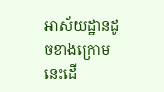អាស័យដ្ឋានដូចខាងក្រោមនេះដើ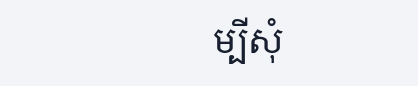ម្បីសុំ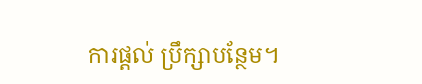ការផ្តល់ ប្រឹក្សាបន្ថែម។